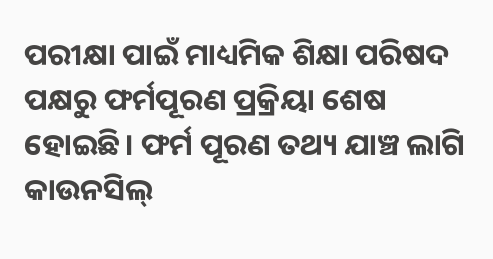ପରୀକ୍ଷା ପାଇଁ ମାଧ୍ୟମିକ ଶିକ୍ଷା ପରିଷଦ ପକ୍ଷରୁ ଫର୍ମପୂରଣ ପ୍ରକ୍ରିୟା ଶେଷ ହୋଇଛି। ଫର୍ମ ପୂରଣ ତଥ୍ୟ ଯାଞ୍ଚ ଲାଗି କାଉନସିଲ୍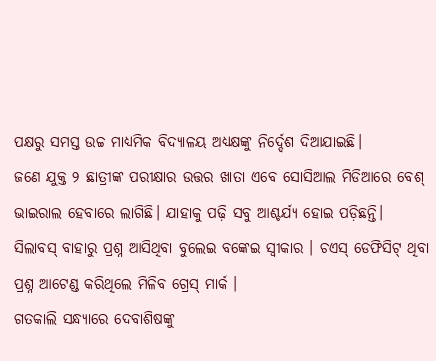ପକ୍ଷରୁ ସମସ୍ତ ଉଚ୍ଚ ମାଧ୍ୟମିକ ବିଦ୍ୟାଳୟ ଅଧ୍ୟକ୍ଷଙ୍କୁ ନିର୍ଦ୍ଦେଶ ଦିଆଯାଇଛି।
ଜଣେ ଯୁକ୍ତ ୨ ଛାତ୍ରୀଙ୍କ ପରୀକ୍ଷାର ଉତ୍ତର ଖାତା ଏବେ ସୋସିଆଲ ମିଡିଆରେ ବେଶ୍ ଭାଇରାଲ ହେବାରେ ଲାଗିଛି। ଯାହାକୁ ପଢ଼ି ସବୁ ଆଶ୍ଚର୍ଯ୍ୟ ହୋଇ ପଡ଼ିଛନ୍ତି।
ସିଲାବସ୍ ବାହାରୁ ପ୍ରଶ୍ନ ଆସିଥିବା ବୁଲେଇ ବଙ୍କେଇ ସ୍ୱୀକାର । ଚଏସ୍ ଡେଫିସିଟ୍ ଥିବା ପ୍ରଶ୍ନ ଆଟେଣ୍ଡ କରିଥିଲେ ମିଳିବ ଗ୍ରେସ୍ ମାର୍କ ।
ଗତକାଲି ସନ୍ଧ୍ୟାରେ ଦେବାଶିଷଙ୍କୁ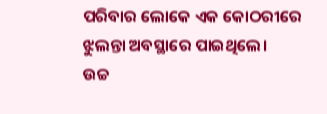ପରିବାର ଲୋକେ ଏକ କୋଠରୀରେ ଝୁଲନ୍ତା ଅବସ୍ଥାରେ ପାଇଥିଲେ।
ଉଚ୍ଚ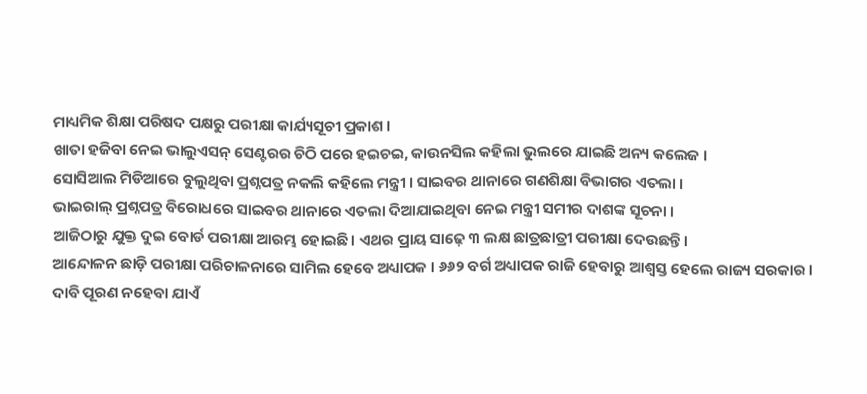ମାଧ୍ୟମିକ ଶିକ୍ଷା ପରିଷଦ ପକ୍ଷରୁ ପରୀକ୍ଷା କାର୍ଯ୍ୟସୂଚୀ ପ୍ରକାଶ ।
ଖାତା ହଜିବା ନେଇ ଭାଲୁଏସନ୍ ସେଣ୍ଟରର ଚିଠି ପରେ ହଇଚଇ, କାଉନସିଲ କହିଲା ଭୁଲରେ ଯାଇଛି ଅନ୍ୟ କଲେଜ ।
ସୋସିଆଲ ମିଡିଆରେ ବୁଲୁଥିବା ପ୍ରଶ୍ନପତ୍ର ନକଲି କହିଲେ ମନ୍ତ୍ରୀ । ସାଇବର ଥାନାରେ ଗଣଶିକ୍ଷା ବିଭାଗର ଏତଲା ।
ଭାଇରାଲ୍ ପ୍ରଶ୍ନପତ୍ର ବିରୋଧରେ ସାଇବର ଥାନାରେ ଏତଲା ଦିଆଯାଇଥିବା ନେଇ ମନ୍ତ୍ରୀ ସମୀର ଦାଶଙ୍କ ସୂଚନା ।
ଆଜିଠାରୁ ଯୁକ୍ତ ଦୁଇ ବୋର୍ଡ ପରୀକ୍ଷା ଆରମ୍ଭ ହୋଇଛି। ଏଥର ପ୍ରାୟ ସାଢ଼େ ୩ ଲକ୍ଷ ଛାତ୍ରଛାତ୍ରୀ ପରୀକ୍ଷା ଦେଉଛନ୍ତି।
ଆନ୍ଦୋଳନ ଛାଡ଼ି ପରୀକ୍ଷା ପରିଚାଳନାରେ ସାମିଲ ହେବେ ଅଧ୍ୟାପକ । ୬୬୨ ବର୍ଗ ଅଧ୍ୟାପକ ରାଜି ହେବାରୁ ଆଶ୍ବସ୍ତ ହେଲେ ରାଜ୍ୟ ସରକାର ।
ଦାବି ପୂରଣ ନହେବା ଯାଏଁ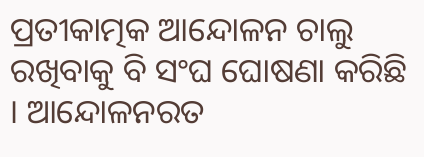ପ୍ରତୀକାତ୍ମକ ଆନ୍ଦୋଳନ ଚାଲୁ ରଖିବାକୁ ବି ସଂଘ ଘୋଷଣା କରିଛି । ଆନ୍ଦୋଳନରତ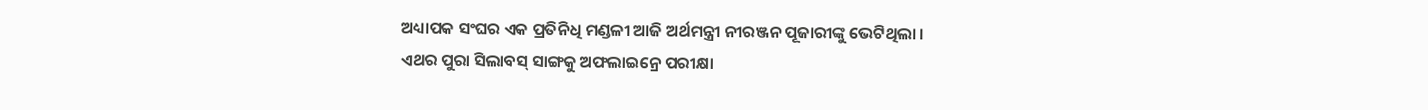ଅଧ୍ୟାପକ ସଂଘର ଏକ ପ୍ରତିନିଧି ମଣ୍ଡଳୀ ଆଜି ଅର୍ଥମନ୍ତ୍ରୀ ନୀରଞ୍ଜନ ପୂଜାରୀଙ୍କୁ ଭେଟିଥିଲା ।
ଏଥର ପୁରା ସିଲାବସ୍ ସାଙ୍ଗକୁ ଅଫଲାଇନ୍ରେ ପରୀକ୍ଷା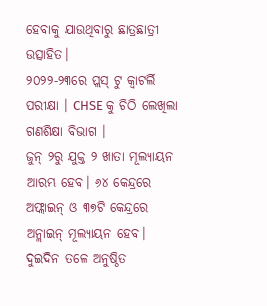ହେବାକୁ ଯାଉଥିବାରୁ ଛାତ୍ରଛାତ୍ରୀ ଉତ୍ସାହିତ।
୨୦୨୨-୨୩ରେ ପ୍ଲସ୍ ଟୁ କ୍ୱାଟର୍ଲି ପରୀକ୍ଷା । CHSE କୁ ଚିଠି ଲେଖିଲା ଗଣଶିକ୍ଷା ବିଭାଗ ।
ଜୁନ୍ ୨ରୁ ଯୁକ୍ତ ୨ ଖାତା ମୂଲ୍ୟାୟନ ଆରମ୍ଭ ହେବ। ୬୪ କେନ୍ଦ୍ରରେ ଅଫ୍ଲାଇନ୍ ଓ ୩୭ଟି କେନ୍ଦ୍ରରେ ଅନ୍ଲାଇନ୍ ମୂଲ୍ୟାୟନ ହେବ।
ଦୁଇଦିନ ତଳେ ଅନୁଷ୍ଠିତ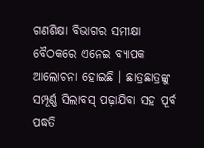ଗଣଶିକ୍ଷା ବିଭାଗର ସମୀକ୍ଷା ବୈଠକରେ ଏନେଇ ବ୍ୟାପକ ଆଲୋଚନା ହୋଇଛି । ଛାତ୍ରଛାତ୍ରଙ୍କୁ ସମ୍ପୂର୍ଣ୍ଣ ସିଲାବସ୍ ପଢ଼ାଯିବା ସହ ପୂର୍ବ ପଦ୍ଧତି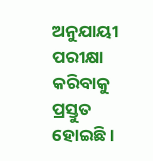ଅନୁଯାୟୀ ପରୀକ୍ଷା କରିବାକୁ ପ୍ରସ୍ତୁତ ହୋଇଛି ।